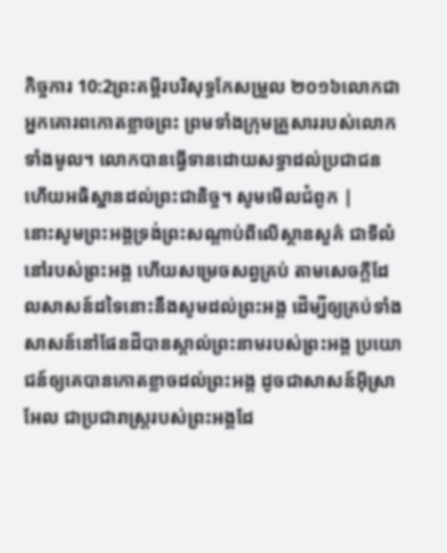កិច្ចការ 10:2ព្រះគម្ពីរបរិសុទ្ធកែសម្រួល ២០១៦លោកជាអ្នកគោរពកោតខ្លាចព្រះ ព្រមទាំងក្រុមគ្រួសាររបស់លោកទាំងមូល។ លោកបានធ្វើទានដោយសទ្ធាដល់ប្រជាជន ហើយអធិស្ឋានដល់ព្រះជានិច្ច។ សូមមើលជំពូក |
នោះសូមព្រះអង្គទ្រង់ព្រះសណ្ដាប់ពីលើស្ថានសួគ៌ ជាទីលំនៅរបស់ព្រះអង្គ ហើយសម្រេចសព្វគ្រប់ តាមសេចក្ដីដែលសាសន៍ដទៃនោះនឹងសូមដល់ព្រះអង្គ ដើម្បីឲ្យគ្រប់ទាំងសាសន៍នៅផែនដីបានស្គាល់ព្រះនាមរបស់ព្រះអង្គ ប្រយោជន៍ឲ្យគេបានកោតខ្លាចដល់ព្រះអង្គ ដូចជាសាសន៍អ៊ីស្រាអែល ជាប្រជារាស្ត្ររបស់ព្រះអង្គដែ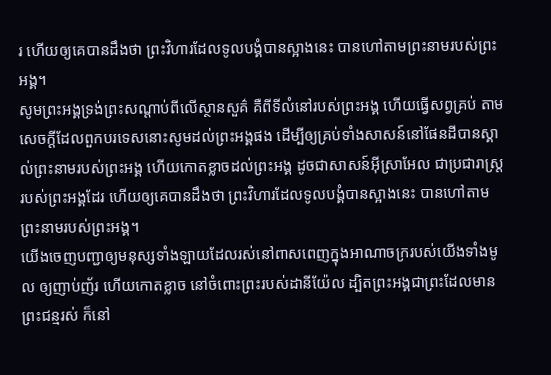រ ហើយឲ្យគេបានដឹងថា ព្រះវិហារដែលទូលបង្គំបានស្អាងនេះ បានហៅតាមព្រះនាមរបស់ព្រះអង្គ។
សូមព្រះអង្គទ្រង់ព្រះសណ្ដាប់ពីលើស្ថានសួគ៌ គឺពីទីលំនៅរបស់ព្រះអង្គ ហើយធ្វើសព្វគ្រប់ តាមសេចក្ដីដែលពួកបរទេសនោះសូមដល់ព្រះអង្គផង ដើម្បីឲ្យគ្រប់ទាំងសាសន៍នៅផែនដីបានស្គាល់ព្រះនាមរបស់ព្រះអង្គ ហើយកោតខ្លាចដល់ព្រះអង្គ ដូចជាសាសន៍អ៊ីស្រាអែល ជាប្រជារាស្ត្ររបស់ព្រះអង្គដែរ ហើយឲ្យគេបានដឹងថា ព្រះវិហារដែលទូលបង្គំបានស្អាងនេះ បានហៅតាមព្រះនាមរបស់ព្រះអង្គ។
យើងចេញបញ្ជាឲ្យមនុស្សទាំងឡាយដែលរស់នៅពាសពេញក្នុងអាណាចក្ររបស់យើងទាំងមូល ឲ្យញាប់ញ័រ ហើយកោតខ្លាច នៅចំពោះព្រះរបស់ដានីយ៉ែល ដ្បិតព្រះអង្គជាព្រះដែលមានព្រះជន្មរស់ ក៏នៅ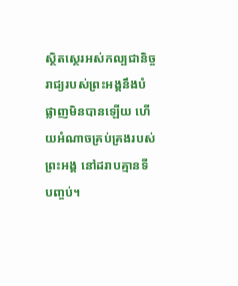ស្ថិតស្ថេរអស់កល្បជានិច្ច រាជ្យរបស់ព្រះអង្គនឹងបំផ្លាញមិនបានឡើយ ហើយអំណាចគ្រប់គ្រងរបស់ព្រះអង្គ នៅដរាបគ្មានទីបញ្ចប់។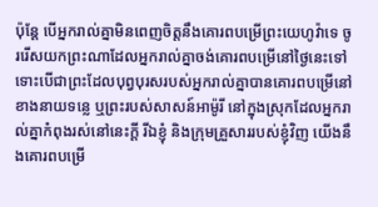ប៉ុន្ដែ បើអ្នករាល់គ្នាមិនពេញចិត្តនឹងគោរពបម្រើព្រះយេហូវ៉ាទេ ចូររើសយកព្រះណាដែលអ្នករាល់គ្នាចង់គោរពបម្រើនៅថ្ងៃនេះទៅ ទោះបើជាព្រះដែលបុព្វបុរសរបស់អ្នករាល់គ្នាបានគោរពបម្រើនៅខាងនាយទន្លេ ឬព្រះរបស់សាសន៍អាម៉ូរី នៅក្នុងស្រុកដែលអ្នករាល់គ្នាកំពុងរស់នៅនេះក្តី រីឯខ្ញុំ និងក្រុមគ្រួសាររបស់ខ្ញុំវិញ យើងនឹងគោរពបម្រើ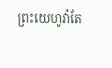ព្រះយេហូវ៉ាតែ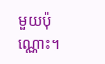មួយប៉ុណ្ណោះ។